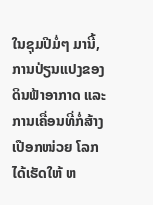ໃນຊຸມປີມໍ່ໆ ມານີ້, ການປ່ຽນແປງຂອງດິນຟ້າອາກາດ ແລະ ການເຄື່ອນທີ່ກໍ່ສ້າງເປືອກໜ່ວຍ ໂລກ ໄດ້ເຮັດໃຫ້ ຫ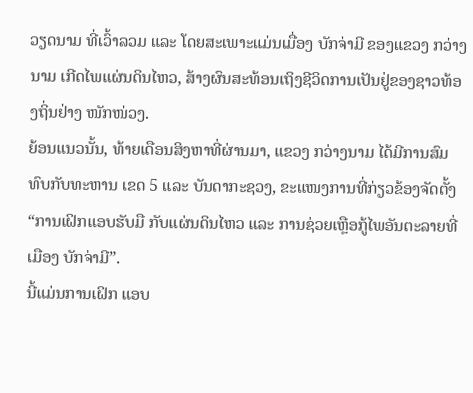ວຽດນາມ ທີ່ເວົ້າລວມ ແລະ ໂດຍສະເພາະແມ່ນເມື່ອງ ບັກຈ່າມີ ຂອງແຂວງ ກວ່າງນາມ ເກີດໄພແຜ່ນດິນໄຫວ, ສ້າງຜົນສະທ້ອນເຖິງຊີວິດການເປັນຢູ່ຂອງຊາວທ້ອງຖິ່ນຢ່າງ ໜັກໜ່ວງ.
ຍ້ອນແນວນັ້ນ, ທ້າຍເດືອນສິງຫາທີ່ຜ່ານມາ, ແຂວງ ກວ່າງນາມ ໄດ້ມີການສົມທົບກັບທະຫານ ເຂດ 5 ແລະ ບັນດາກະຊວງ, ຂະແໜງການທີ່ກ່ຽວຂ້ອງຈັດຕັ້ງ “ການເຝິກແອບຮັບມື ກັບແຜ່ນດິນໄຫວ ແລະ ການຊ່ວຍເຫຼືອກູ້ໄພອັນຕະລາຍທີ່ເມືອງ ບັກຈ່າມີ”.
ນີ້ແມ່ນການເຝິກ ແອບ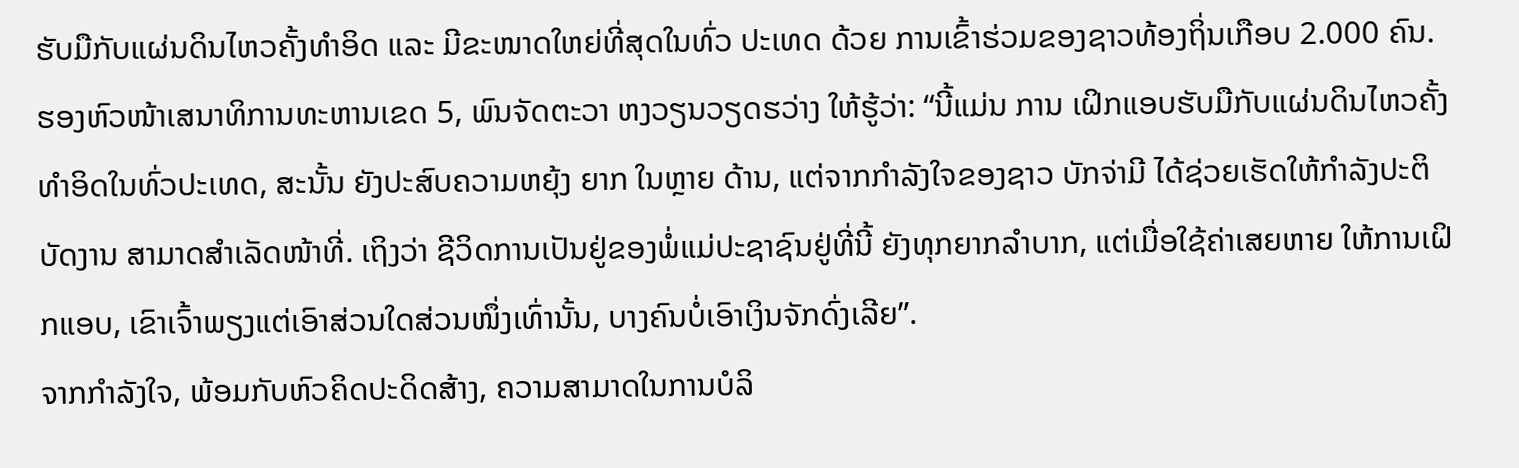ຮັບມືກັບແຜ່ນດິນໄຫວຄັ້ງທຳອິດ ແລະ ມີຂະໜາດໃຫຍ່ທີ່ສຸດໃນທົ່ວ ປະເທດ ດ້ວຍ ການເຂົ້າຮ່ວມຂອງຊາວທ້ອງຖິ່ນເກືອບ 2.000 ຄົນ.
ຮອງຫົວໜ້າເສນາທິການທະຫານເຂດ 5, ພົນຈັດຕະວາ ຫງວຽນວຽດຮວ່າງ ໃຫ້ຮູ້ວ່າ: “ນີ້ແມ່ນ ການ ເຝິກແອບຮັບມືກັບແຜ່ນດິນໄຫວຄັ້ງທຳອິດໃນທົ່ວປະເທດ, ສະນັ້ນ ຍັງປະສົບຄວາມຫຍຸ້ງ ຍາກ ໃນຫຼາຍ ດ້ານ, ແຕ່ຈາກກຳລັງໃຈຂອງຊາວ ບັກຈ່າມີ ໄດ້ຊ່ວຍເຮັດໃຫ້ກຳລັງປະຕິບັດງານ ສາມາດສຳເລັດໜ້າທີ່. ເຖິງວ່າ ຊີວິດການເປັນຢູ່ຂອງພໍ່ແມ່ປະຊາຊົນຢູ່ທີ່ນີ້ ຍັງທຸກຍາກລຳບາກ, ແຕ່ເມື່ອໃຊ້ຄ່າເສຍຫາຍ ໃຫ້ການເຝິກແອບ, ເຂົາເຈົ້າພຽງແຕ່ເອົາສ່ວນໃດສ່ວນໜຶ່ງເທົ່ານັ້ນ, ບາງຄົນບໍ່ເອົາເງິນຈັກດົ່ງເລີຍ”.
ຈາກກຳລັງໃຈ, ພ້ອມກັບຫົວຄິດປະດິດສ້າງ, ຄວາມສາມາດໃນການບໍລິ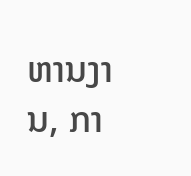ຫານງານ, ກາ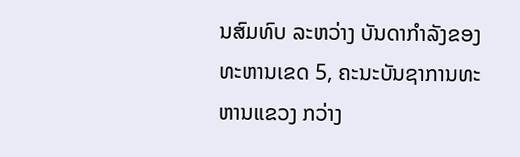ນສົມທົບ ລະຫວ່າງ ບັນດາກຳລັງຂອງທະຫານເຂດ 5, ຄະນະບັນຊາການທະຫານແຂວງ ກວ່າງ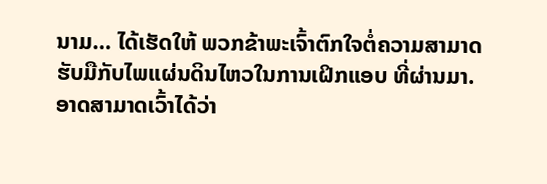ນາມ… ໄດ້ເຮັດໃຫ້ ພວກຂ້າພະເຈົ້າຕົກໃຈຕໍ່ຄວາມສາມາດຮັບມືກັບໄພແຜ່ນດິນໄຫວໃນການເຝິກແອບ ທີ່ຜ່ານມາ. ອາດສາມາດເວົ້າໄດ້ວ່າ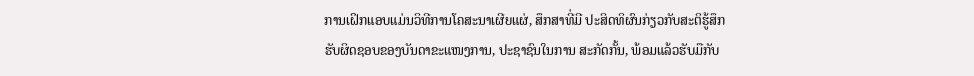ການເຝິກແອບແມ່ນວິທີການໂຄສະນາເຜີຍແຜ່, ສຶກສາທີ່ມີ ປະສິດທິຜົນກ່ຽວກັບສະຕິຮູ້ສຶກ ຮັບຜິດຊອບຂອງບັນດາຂະແໜງການ, ປະຊາຊົນໃນການ ສະກັດກັ້ນ, ພ້ອມແລ້ວຮັບມືກັບ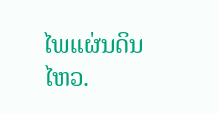ໄພແຜ່ນດິນໄຫວ.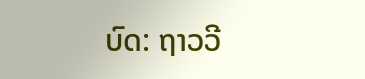ບົດ: ຖາວວີ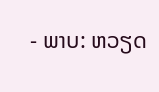- ພາບ: ຫວຽດ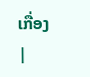ເກື່ອງ
|